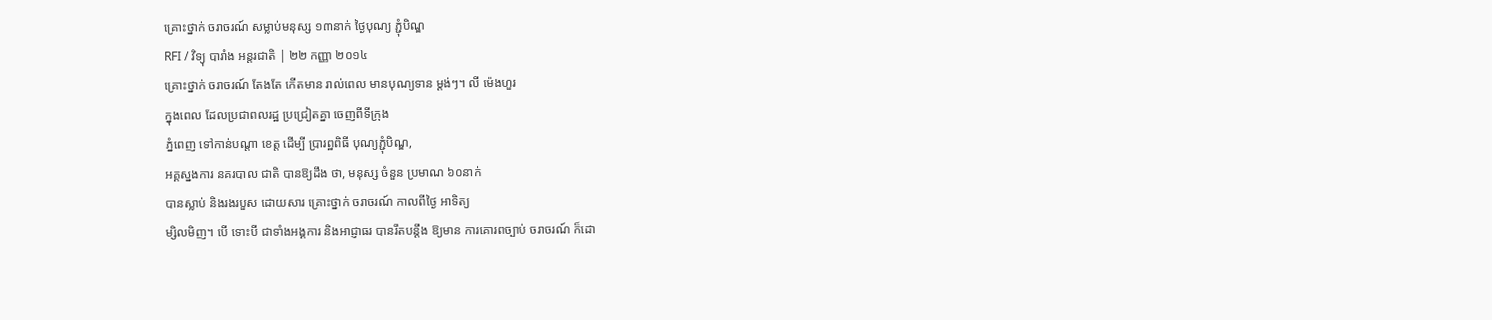គ្រោះថ្នាក់ ចរាចរណ៍ សម្លាប់មនុស្ស ១៣នាក់ ថ្ងៃបុណ្យ ភ្ជុំបិណ្ឌ
RFI / វិទ្យុ បារាំង អន្តរជាតិ | ២២ កញ្ញា ២០១៤
គ្រោះថ្នាក់ ចរាចរណ៍ តែងតែ កើតមាន រាល់ពេល មានបុណ្យទាន ម្តង់ៗ។ លី ម៉េងហួរ
ក្នុងពេល ដែលប្រជាពលរដ្ឋ ប្រជ្រៀតគ្នា ចេញពីទីក្រុង
ភ្នំពេញ ទៅកាន់បណ្តា ខេត្ត ដើម្បី ប្រារព្ឋពិធី បុណ្យភ្ជុំបិណ្ឌ,
អគ្គស្នងការ នគរបាល ជាតិ បានឱ្យដឹង ថា, មនុស្ស ចំនួន ប្រមាណ ៦០នាក់
បានស្លាប់ និងរងរបួស ដោយសារ គ្រោះថ្នាក់ ចរាចរណ៍ កាលពីថ្ងៃ អាទិត្យ
ម្សិលមិញ។ បើ ទោះបី ជាទាំងអង្គការ និងអាជ្ញាធរ បានរឹតបន្តឹង ឱ្យមាន ការគោរពច្បាប់ ចរាចរណ៍ ក៏ដោ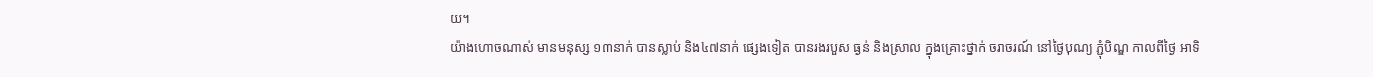យ។
យ៉ាងហោចណាស់ មានមនុស្ស ១៣នាក់ បានស្លាប់ និង៤៧នាក់ ផ្សេងទៀត បានរងរបួស ធ្ងន់ និងស្រាល ក្នុងគ្រោះថ្នាក់ ចរាចរណ៍ នៅថ្ងៃបុណ្យ ភ្ជុំបិណ្ឌ កាលពីថ្ងៃ អាទិ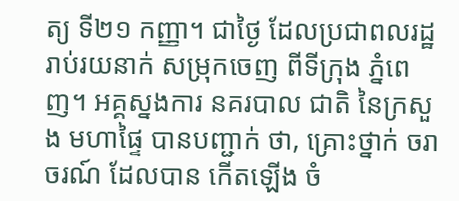ត្យ ទី២១ កញ្ញា។ ជាថ្ងៃ ដែលប្រជាពលរដ្ឋ រាប់រយនាក់ សម្រុកចេញ ពីទីក្រុង ភ្នំពេញ។ អគ្គស្នងការ នគរបាល ជាតិ នៃក្រសួង មហាផ្ទៃ បានបញ្ជាក់ ថា, គ្រោះថ្នាក់ ចរាចរណ៍ ដែលបាន កើតឡើង ចំ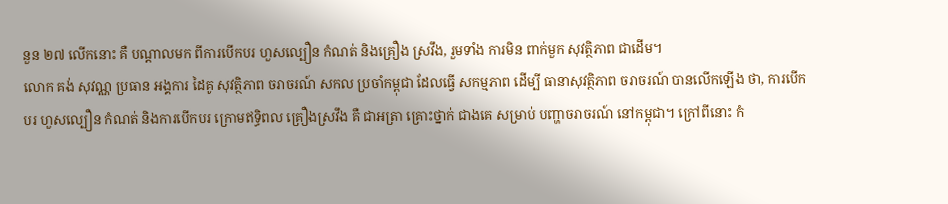នួន ២៧ លើកនោះ គឺ បណ្តាលមក ពីការបើកបរ ហួសល្បឿន កំណត់ និងគ្រឿង ស្រវឹង, រួមទាំង ការមិន ពាក់មួក សុវត្ថិភាព ជាដើម។
លោក គង់ សុវណ្ណ ប្រធាន អង្គការ ដៃគូ សុវត្ថិភាព ចរាចរណ៍ សកល ប្រចាំកម្ពុជា ដែលធ្វើ សកម្មភាព ដើម្បី ធានាសុវត្ថិភាព ចរាចរណ៍ បានលើកឡើង ថា, ការបើកបរ ហួសល្បឿន កំណត់ និងការបើកបរ ក្រោមឥទ្ធិពល គ្រឿងស្រវឹង គឺ ជាអត្រា គ្រោះថ្នាក់ ជាងគេ សម្រាប់ បញ្ហាចរាចរណ៍ នៅកម្ពុជា។ ក្រៅពីនោះ កំ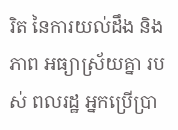រិត នៃការយល់ដឹង និងភាព អធ្យាស្រ័យគ្នា របស់ ពលរដ្ឋ អ្នកប្រើប្រា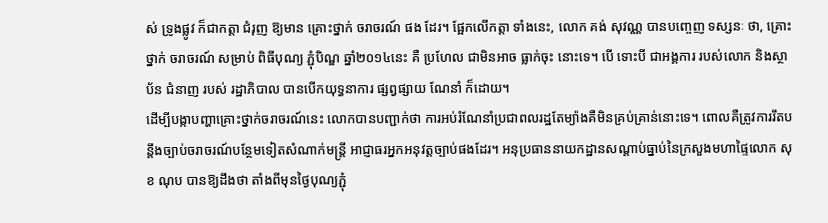ស់ ទ្រូងផ្លូវ ក៏ជាកត្តា ជំរុញ ឱ្យមាន គ្រោះថ្នាក់ ចរាចរណ៍ ផង ដែរ។ ផ្អែកលើកត្តា ទាំងនេះ, លោក គង់ សុវណ្ណ បានបញ្ចេញ ទស្សនៈ ថា, គ្រោះថ្នាក់ ចរាចរណ៍ សម្រាប់ ពិធីបុណ្យ ភ្ជុំបិណ្ឌ ឆ្នាំ២០១៤នេះ គឺ ប្រហែល ជាមិនអាច ធ្លាក់ចុះ នោះទេ។ បើ ទោះបី ជាអង្គការ របស់លោក និងស្ថាប័ន ជំនាញ របស់ រដ្ឋាភិបាល បានបើកយុទ្ធនាការ ផ្សព្វផ្សាយ ណែនាំ ក៏ដោយ។
ដើម្បីបង្កាបញ្ហាគ្រោះថ្នាក់ចរាចរណ៍នេះ លោកបានបញ្ជាក់ថា ការអប់រំណែនាំប្រជាពលរដ្ឋតែម្យ៉ាងគឺមិនគ្រប់គ្រាន់នោះទេ។ ពោលគឺត្រូវការរឹតបន្តឹងច្បាប់ចរាចរណ៍បន្ថែមទៀតសំណាក់មន្ត្រី អាជ្ញាធរអ្នកអនុវត្តច្បាប់ផងដែរ។ អនុប្រធាននាយកដ្ឋានសណ្តាប់ធ្នាប់នៃក្រសួងមហាផ្ទៃលោក សុខ ណុប បានឱ្យដឹងថា តាំងពីមុនថ្ងៃបុណ្យភ្ជុំ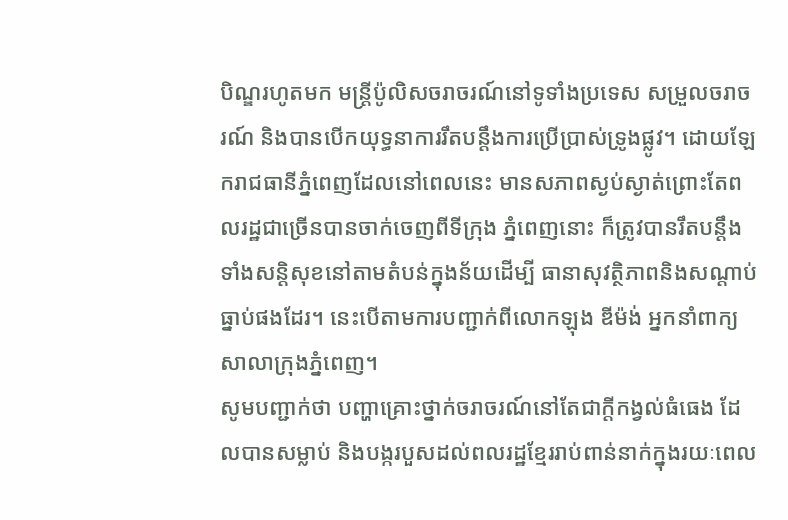បិណ្ឌរហូតមក មន្ត្រីប៉ូលិសចរាចរណ៍នៅទូទាំងប្រទេស សម្រួលចរាចរណ៍ និងបានបើកយុទ្ធនាការរឹតបន្តឹងការប្រើប្រាស់ទ្រូងផ្លូវ។ ដោយឡែករាជធានីភ្នំពេញដែលនៅពេលនេះ មានសភាពស្ងប់ស្ងាត់ព្រោះតែពលរដ្ឋជាច្រើនបានចាក់ចេញពីទីក្រុង ភ្នំពេញនោះ ក៏ត្រូវបានរឹតបន្តឹងទាំងសន្តិសុខនៅតាមតំបន់ក្នុងន័យដើម្បី ធានាសុវត្ថិភាពនិងសណ្តាប់ធ្នាប់ផងដែរ។ នេះបើតាមការបញ្ជាក់ពីលោកឡុង ឌីម៉ង់ អ្នកនាំពាក្យសាលាក្រុងភ្នំពេញ។
សូមបញ្ជាក់ថា បញ្ហាគ្រោះថ្នាក់ចរាចរណ៍នៅតែជាក្តីកង្វល់ធំធេង ដែលបានសម្លាប់ និងបង្ករបួសដល់ពលរដ្ឋខ្មែររាប់ពាន់នាក់ក្នុងរយៈពេល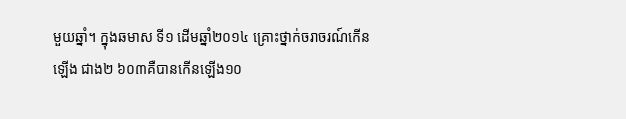មួយឆ្នាំ។ ក្នុងឆមាស ទី១ ដើមឆ្នាំ២០១៤ គ្រោះថ្នាក់ចរាចរណ៍កើនឡើង ជាង២ ៦០៣គឺបានកើនឡើង១០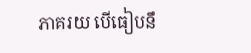ភាគរយ បើធៀបនឹ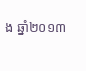ង ឆ្នាំ២០១៣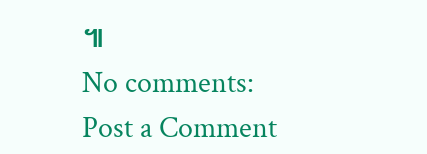៕
No comments:
Post a Comment